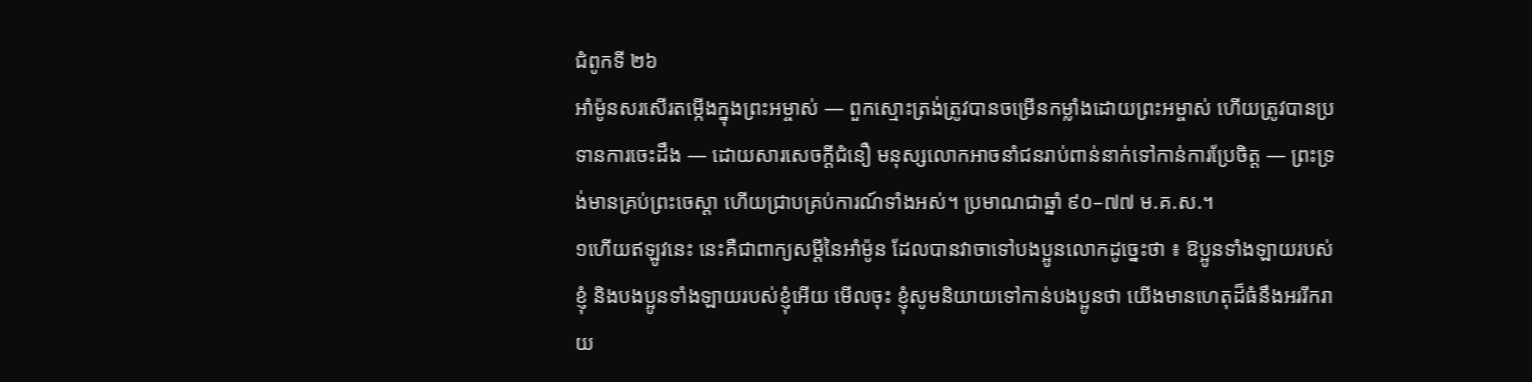ជំពូកទី ២៦
អាំម៉ូនសរសើរតម្កើងក្នុងព្រះអម្ចាស់ — ពួកស្មោះត្រង់ត្រូវបានចម្រើនកម្លាំងដោយព្រះអម្ចាស់ ហើយត្រូវបានប្រទានការចេះដឹង — ដោយសារសេចក្ដីជំនឿ មនុស្សលោកអាចនាំជនរាប់ពាន់នាក់ទៅកាន់ការប្រែចិត្ត — ព្រះទ្រង់មានគ្រប់ព្រះចេស្ដា ហើយជ្រាបគ្រប់ការណ៍ទាំងអស់។ ប្រមាណជាឆ្នាំ ៩០–៧៧ ម.គ.ស.។
១ហើយឥឡូវនេះ នេះគឺជាពាក្យសម្ដីនៃអាំម៉ូន ដែលបានវាចាទៅបងប្អូនលោកដូច្នេះថា ៖ ឱប្អូនទាំងឡាយរបស់ខ្ញុំ និងបងប្អូនទាំងឡាយរបស់ខ្ញុំអើយ មើលចុះ ខ្ញុំសូមនិយាយទៅកាន់បងប្អូនថា យើងមានហេតុដ៏ធំនឹងអររីករាយ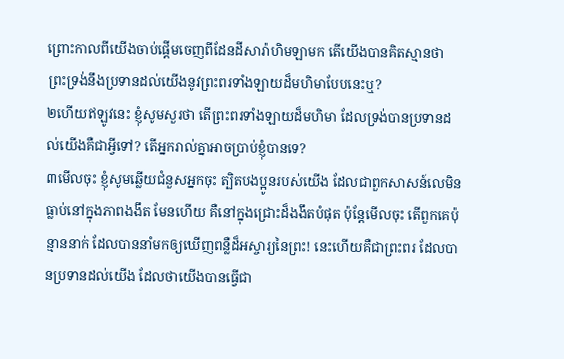ព្រោះកាលពីយើងចាប់ផ្ដើមចេញពីដែនដីសារ៉ាហិមឡាមក តើយើងបានគិតស្មានថា ព្រះទ្រង់នឹងប្រទានដល់យើងនូវព្រះពរទាំងឡាយដ៏មហិមាបែបនេះឬ?
២ហើយឥឡូវនេះ ខ្ញុំសូមសួរថា តើព្រះពរទាំងឡាយដ៏មហិមា ដែលទ្រង់បានប្រទានដល់យើងគឺជាអ្វីទៅ? តើអ្នករាល់គ្នាអាចប្រាប់ខ្ញុំបានទេ?
៣មើលចុះ ខ្ញុំសូមឆ្លើយជំនួសអ្នកចុះ ត្បិតបងប្អូនរបស់យើង ដែលជាពួកសាសន៍លេមិន ធ្លាប់នៅក្នុងភាពងងឹត មែនហើយ គឺនៅក្នុងជ្រោះដ៏ងងឹតបំផុត ប៉ុន្តែមើលចុះ តើពួកគេប៉ុន្មាននាក់ ដែលបាននាំមកឲ្យឃើញពន្លឺដ៏អស្ចារ្យនៃព្រះ! នេះហើយគឺជាព្រះពរ ដែលបានប្រទានដល់យើង ដែលថាយើងបានធ្វើជា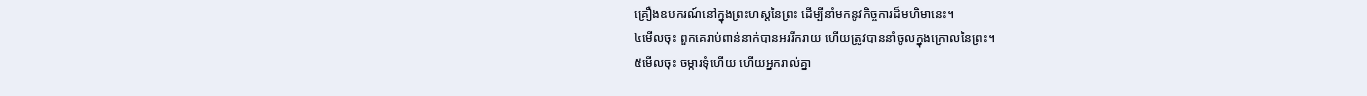គ្រឿងឧបករណ៍នៅក្នុងព្រះហស្តនៃព្រះ ដើម្បីនាំមកនូវកិច្ចការដ៏មហិមានេះ។
៤មើលចុះ ពួកគេរាប់ពាន់នាក់បានអររីករាយ ហើយត្រូវបាននាំចូលក្នុងក្រោលនៃព្រះ។
៥មើលចុះ ចម្ការទុំហើយ ហើយអ្នករាល់គ្នា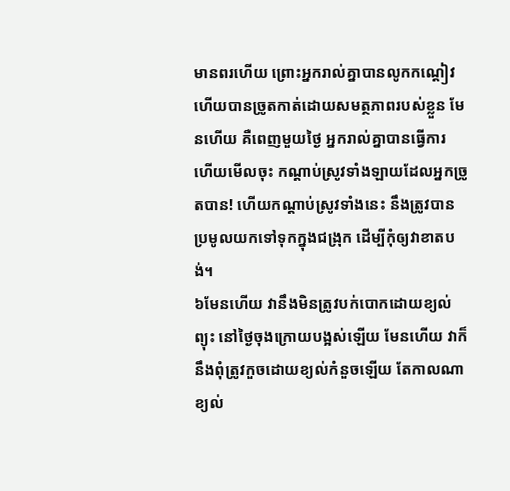មានពរហើយ ព្រោះអ្នករាល់គ្នាបានលូកកណ្ដៀវ ហើយបានច្រូតកាត់ដោយសមត្ថភាពរបស់ខ្លួន មែនហើយ គឺពេញមួយថ្ងៃ អ្នករាល់គ្នាបានធ្វើការ ហើយមើលចុះ កណ្ដាប់ស្រូវទាំងឡាយដែលអ្នកច្រូតបាន! ហើយកណ្ដាប់ស្រូវទាំងនេះ នឹងត្រូវបានប្រមូលយកទៅទុកក្នុងជង្រុក ដើម្បីកុំឲ្យវាខាតបង់។
៦មែនហើយ វានឹងមិនត្រូវបក់បោកដោយខ្យល់ព្យុះ នៅថ្ងៃចុងក្រោយបង្អស់ឡើយ មែនហើយ វាក៏នឹងពុំត្រូវកួចដោយខ្យល់កំនួចឡើយ តែកាលណាខ្យល់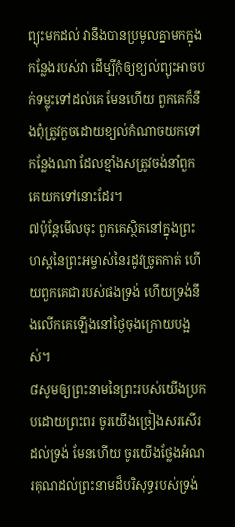ព្យុះមកដល់ វានឹងបានប្រមូលគ្នាមកក្នុងកន្លែងរបស់វា ដើម្បីកុំឲ្យខ្យល់ព្យុះអាចបក់ទម្លុះទៅដល់គេ មែនហើយ ពួកគេក៏នឹងពុំត្រូវកួចដោយខ្យល់កំណាចយកទៅកន្លែងណា ដែលខ្មាំងសត្រូវចង់នាំពួកគេយកទៅនោះដែរ។
៧ប៉ុន្តែមើលចុះ ពួកគេស្ថិតនៅក្នុងព្រះហស្តនៃព្រះអម្ចាស់នៃរដូវច្រូតកាត់ ហើយពួកគេជារបស់ផងទ្រង់ ហើយទ្រង់នឹងលើកគេឡើងនៅថ្ងៃចុងក្រោយបង្អស់។
៨សូមឲ្យព្រះនាមនៃព្រះរបស់យើងប្រកបដោយព្រះពរ ចូរយើងច្រៀងសរសើរដល់ទ្រង់ មែនហើយ ចូរយើងថ្លែងអំណរគុណដល់ព្រះនាមដ៏បរិសុទ្ធរបស់ទ្រង់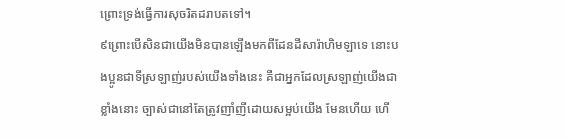ព្រោះទ្រង់ធ្វើការសុចរិតដរាបតទៅ។
៩ព្រោះបើសិនជាយើងមិនបានឡើងមកពីដែនដីសារ៉ាហិមឡាទេ នោះបងប្អូនជាទីស្រឡាញ់របស់យើងទាំងនេះ គឺជាអ្នកដែលស្រឡាញ់យើងជាខ្លាំងនោះ ច្បាស់ជានៅតែត្រូវញាំញីដោយសម្អប់យើង មែនហើយ ហើ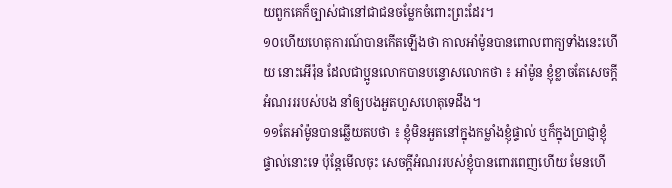យពួកគេក៏ច្បាស់ជានៅជាជនចម្លែកចំពោះព្រះដែរ។
១០ហើយហេតុការណ៍បានកើតឡើងថា កាលអាំម៉ូនបានពោលពាក្យទាំងនេះហើយ នោះអើរ៉ុន ដែលជាប្អូនលោកបានបន្ទោសលោកថា ៖ អាំម៉ូន ខ្ញុំខ្លាចតែសេចក្ដីអំណរររបស់បង នាំឲ្យបងអួតហួសហេតុទេដឹង។
១១តែអាំម៉ូនបានឆ្លើយតបថា ៖ ខ្ញុំមិនអួតនៅក្នុងកម្លាំងខ្ញុំផ្ទាល់ ឬក៏ក្នុងប្រាជ្ញាខ្ញុំផ្ទាល់នោះទេ ប៉ុន្តែមើលចុះ សេចក្ដីអំណររបស់ខ្ញុំបានពោរពេញហើយ មែនហើ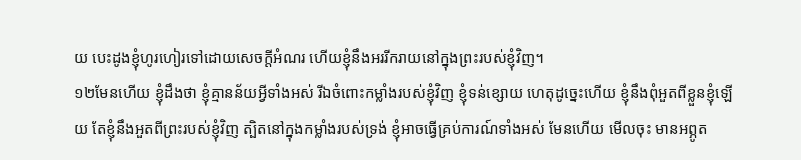យ បេះដូងខ្ញុំហូរហៀរទៅដោយសេចក្ដីអំណរ ហើយខ្ញុំនឹងអររីករាយនៅក្នុងព្រះរបស់ខ្ញុំវិញ។
១២មែនហើយ ខ្ញុំដឹងថា ខ្ញុំគ្មានន័យអ្វីទាំងអស់ រីឯចំពោះកម្លាំងរបស់ខ្ញុំវិញ ខ្ញុំទន់ខ្សោយ ហេតុដូច្នេះហើយ ខ្ញុំនឹងពុំអួតពីខ្លួនខ្ញុំឡើយ តែខ្ញុំនឹងអួតពីព្រះរបស់ខ្ញុំវិញ ត្បិតនៅក្នុងកម្លាំងរបស់ទ្រង់ ខ្ញុំអាចធ្វើគ្រប់ការណ៍ទាំងអស់ មែនហើយ មើលចុះ មានអព្ភូត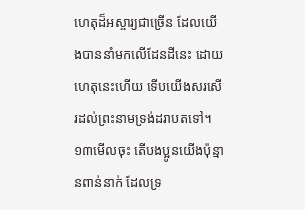ហេតុដ៏អស្ចារ្យជាច្រើន ដែលយើងបាននាំមកលើដែនដីនេះ ដោយហេតុនេះហើយ ទើបយើងសរសើរដល់ព្រះនាមទ្រង់ដរាបតទៅ។
១៣មើលចុះ តើបងប្អូនយើងប៉ុន្មានពាន់នាក់ ដែលទ្រ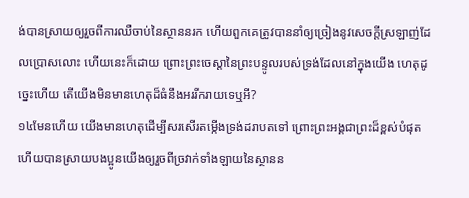ង់បានស្រាយឲ្យរួចពីការឈឺចាប់នៃស្ថាននរក ហើយពួកគេត្រូវបាននាំឲ្យច្រៀងនូវសេចក្ដីស្រឡាញ់ដែលប្រោសលោះ ហើយនេះក៏ដោយ ព្រោះព្រះចេស្ដានៃព្រះបន្ទូលរបស់ទ្រង់ដែលនៅក្នុងយើង ហេតុដូច្នេះហើយ តើយើងមិនមានហេតុដ៏ធំនឹងអររីករាយទេឬអី?
១៤មែនហើយ យើងមានហេតុដើម្បីសរសើរតម្កើងទ្រង់ដរាបតទៅ ព្រោះព្រះអង្គជាព្រះដ៏ខ្ពស់បំផុត ហើយបានស្រាយបងប្អូនយើងឲ្យរួចពីច្រវាក់ទាំងឡាយនៃស្ថានន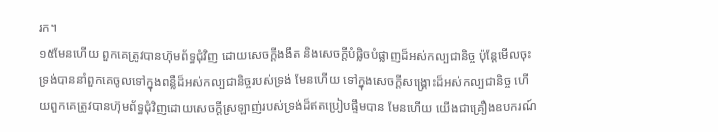រក។
១៥មែនហើយ ពួកគេត្រូវបានហ៊ុមព័ទ្ធជុំវិញ ដោយសេចក្ដីងងឹត និងសេចក្ដីបំផ្លិចបំផ្លាញដ៏អស់កល្បជានិច្ច ប៉ុន្តែមើលចុះ ទ្រង់បាននាំពួកគេចូលទៅក្នុងពន្លឺដ៏អស់កល្បជានិច្ចរបស់ទ្រង់ មែនហើយ ទៅក្នុងសេចក្ដីសង្គ្រោះដ៏អស់កល្បជានិច្ច ហើយពួកគេត្រូវបានហ៊ុមព័ទ្ធជុំវិញដោយសេចក្ដីស្រឡាញ់របស់ទ្រង់ដ៏ឥតប្រៀបផ្ទឹមបាន មែនហើយ យើងជាគ្រឿងឧបករណ៍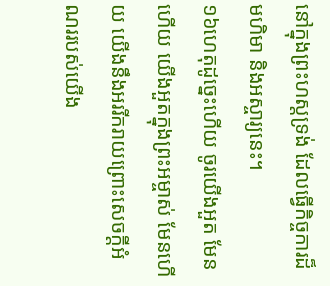នៅក្នុងព្រះហស្តទ្រង់ ដែលធ្វើកិច្ចការដ៏មហិមា និងអស្ចារ្យនេះ។
១៦ហេតុដូច្នេះហើយ ចូរយើងអួត មែនហើយ យើងអួតក្នុងព្រះអម្ចាស់ មែនហើយ យើងនឹងអររីករាយព្រោះសេចក្ដីអំណររបស់យើង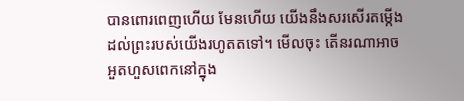បានពោរពេញហើយ មែនហើយ យើងនឹងសរសើរតម្កើងដល់ព្រះរបស់យើងរហូតតទៅ។ មើលចុះ តើនរណាអាចអួតហួសពេកនៅក្នុង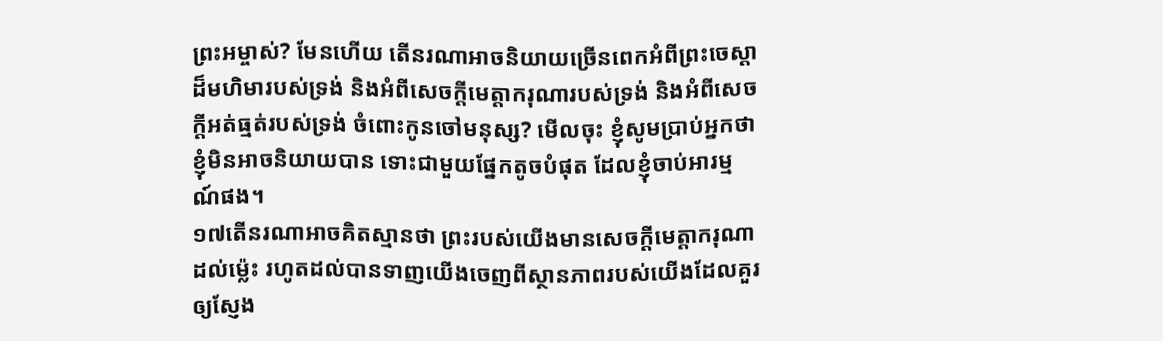ព្រះអម្ចាស់? មែនហើយ តើនរណាអាចនិយាយច្រើនពេកអំពីព្រះចេស្ដាដ៏មហិមារបស់ទ្រង់ និងអំពីសេចក្ដីមេត្តាករុណារបស់ទ្រង់ និងអំពីសេចក្ដីអត់ធ្មត់របស់ទ្រង់ ចំពោះកូនចៅមនុស្ស? មើលចុះ ខ្ញុំសូមប្រាប់អ្នកថា ខ្ញុំមិនអាចនិយាយបាន ទោះជាមួយផ្នែកតូចបំផុត ដែលខ្ញុំចាប់អារម្មណ៍ផង។
១៧តើនរណាអាចគិតស្មានថា ព្រះរបស់យើងមានសេចក្ដីមេត្តាករុណាដល់ម្ល៉េះ រហូតដល់បានទាញយើងចេញពីស្ថានភាពរបស់យើងដែលគួរឲ្យស្ញែង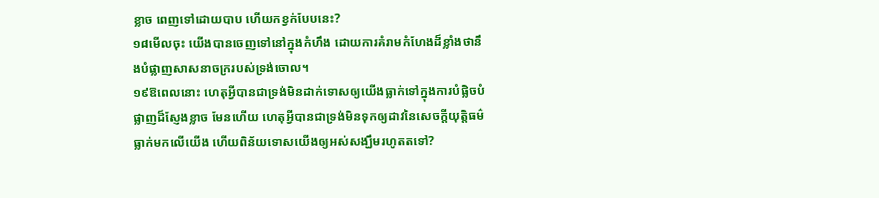ខ្លាច ពេញទៅដោយបាប ហើយកខ្វក់បែបនេះ?
១៨មើលចុះ យើងបានចេញទៅនៅក្នុងកំហឹង ដោយការគំរាមកំហែងដ៏ខ្លាំងថានឹងបំផ្លាញសាសនាចក្ររបស់ទ្រង់ចោល។
១៩ឱពេលនោះ ហេតុអ្វីបានជាទ្រង់មិនដាក់ទោសឲ្យយើងធ្លាក់ទៅក្នុងការបំផ្លិចបំផ្លាញដ៏ស្ញែងខ្លាច មែនហើយ ហេតុអ្វីបានជាទ្រង់មិនទុកឲ្យដាវនៃសេចក្ដីយុត្តិធម៌ធ្លាក់មកលើយើង ហើយពិន័យទោសយើងឲ្យអស់សង្ឃឹមរហូតតទៅ?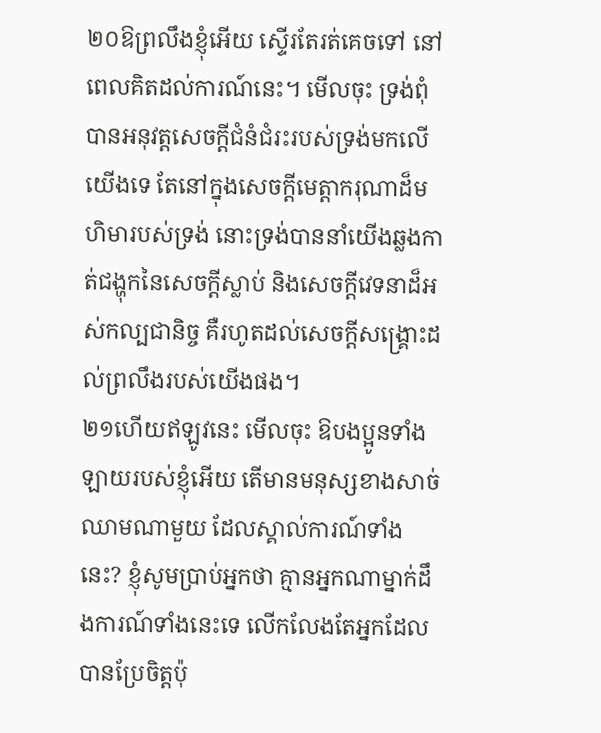២០ឱព្រលឹងខ្ញុំអើយ ស្ទើរតែរត់គេចទៅ នៅពេលគិតដល់ការណ៍នេះ។ មើលចុះ ទ្រង់ពុំបានអនុវត្តសេចក្ដីជំនំជំរះរបស់ទ្រង់មកលើយើងទេ តែនៅក្នុងសេចក្ដីមេត្តាករុណាដ៏មហិមារបស់ទ្រង់ នោះទ្រង់បាននាំយើងឆ្លងកាត់ជង្ហុកនៃសេចក្ដីស្លាប់ និងសេចក្ដីវេទនាដ៏អស់កល្បជានិច្ច គឺរហូតដល់សេចក្ដីសង្គ្រោះដល់ព្រលឹងរបស់យើងផង។
២១ហើយឥឡូវនេះ មើលចុះ ឱបងប្អូនទាំងឡាយរបស់ខ្ញុំអើយ តើមានមនុស្សខាងសាច់ឈាមណាមួយ ដែលស្គាល់ការណ៍ទាំងនេះ? ខ្ញុំសូមប្រាប់អ្នកថា គ្មានអ្នកណាម្នាក់ដឹងការណ៍ទាំងនេះទេ លើកលែងតែអ្នកដែលបានប្រែចិត្តប៉ុ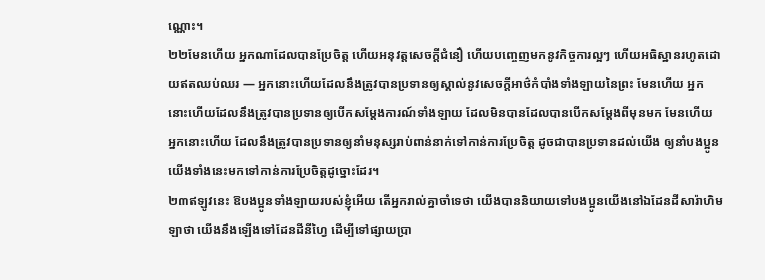ណ្ណោះ។
២២មែនហើយ អ្នកណាដែលបានប្រែចិត្ត ហើយអនុវត្តសេចក្ដីជំនឿ ហើយបញ្ចេញមកនូវកិច្ចការល្អៗ ហើយអធិស្ឋានរហូតដោយឥតឈប់ឈរ — អ្នកនោះហើយដែលនឹងត្រូវបានប្រទានឲ្យស្គាល់នូវសេចក្ដីអាថ៌កំបាំងទាំងឡាយនៃព្រះ មែនហើយ អ្នកនោះហើយដែលនឹងត្រូវបានប្រទានឲ្យបើកសម្ដែងការណ៍ទាំងឡាយ ដែលមិនបានដែលបានបើកសម្ដែងពីមុនមក មែនហើយ អ្នកនោះហើយ ដែលនឹងត្រូវបានប្រទានឲ្យនាំមនុស្សរាប់ពាន់នាក់ទៅកាន់ការប្រែចិត្ត ដូចជាបានប្រទានដល់យើង ឲ្យនាំបងប្អូនយើងទាំងនេះមកទៅកាន់ការប្រែចិត្តដូច្នោះដែរ។
២៣ឥឡូវនេះ ឱបងប្អូនទាំងឡាយរបស់ខ្ញុំអើយ តើអ្នករាល់គ្នាចាំទេថា យើងបាននិយាយទៅបងប្អូនយើងនៅឯដែនដីសារ៉ាហិមឡាថា យើងនឹងឡើងទៅដែនដីនីហ្វៃ ដើម្បីទៅផ្សាយប្រា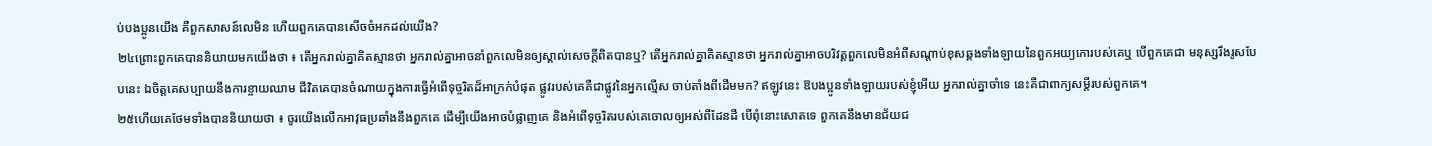ប់បងប្អូនយើង គឺពួកសាសន៍លេមិន ហើយពួកគេបានសើចចំអកដល់យើង?
២៤ព្រោះពួកគេបាននិយាយមកយើងថា ៖ តើអ្នករាល់គ្នាគិតស្មានថា អ្នករាល់គ្នាអាចនាំពួកលេមិនឲ្យស្គាល់សេចក្ដីពិតបានឬ? តើអ្នករាល់គ្នាគិតស្មានថា អ្នករាល់គ្នាអាចបរិវត្តពួកលេមិនអំពីសណ្ដាប់ខុសឆ្គងទាំងឡាយនៃពួកអយ្យកោរបស់គេឬ បើពួកគេជា មនុស្សរឹងរូសបែបនេះ ឯចិត្តគេសប្បាយនឹងការខ្ចាយឈាម ជីវិតគេបានចំណាយក្នុងការធ្វើអំពើទុច្ចរិតដ៏អាក្រក់បំផុត ផ្លូវរបស់គេគឺជាផ្លូវនៃអ្នកល្មើស ចាប់តាំងពីដើមមក? ឥឡូវនេះ ឱបងប្អូនទាំងឡាយរបស់ខ្ញុំអើយ អ្នករាល់គ្នាចាំទេ នេះគឺជាពាក្យសម្ដីរបស់ពួកគេ។
២៥ហើយគេថែមទាំងបាននិយាយថា ៖ ចូរយើងលើកអាវុធប្រឆាំងនឹងពួកគេ ដើម្បីយើងអាចបំផ្លាញគេ និងអំពើទុច្ចរិតរបស់គេចោលឲ្យអស់ពីដែនដី បើពុំនោះសោតទេ ពួកគេនឹងមានជ័យជ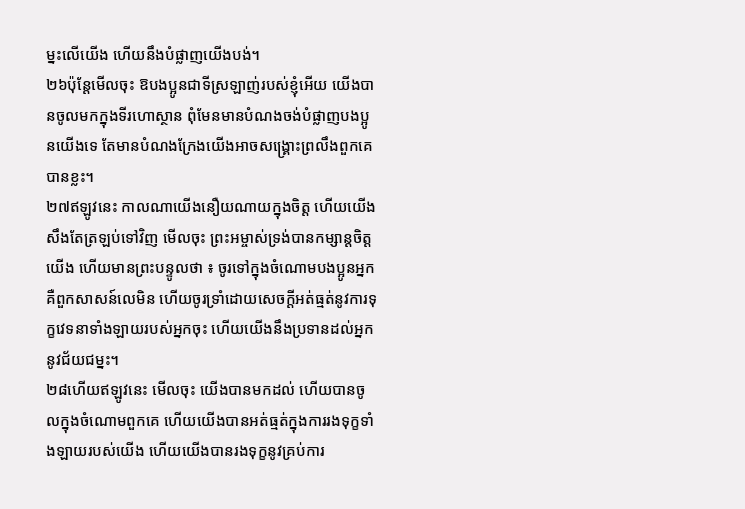ម្នះលើយើង ហើយនឹងបំផ្លាញយើងបង់។
២៦ប៉ុន្តែមើលចុះ ឱបងប្អូនជាទីស្រឡាញ់របស់ខ្ញុំអើយ យើងបានចូលមកក្នុងទីរហោស្ថាន ពុំមែនមានបំណងចង់បំផ្លាញបងប្អូនយើងទេ តែមានបំណងក្រែងយើងអាចសង្គ្រោះព្រលឹងពួកគេបានខ្លះ។
២៧ឥឡូវនេះ កាលណាយើងនឿយណាយក្នុងចិត្ត ហើយយើងសឹងតែត្រឡប់ទៅវិញ មើលចុះ ព្រះអម្ចាស់ទ្រង់បានកម្សាន្ដចិត្តយើង ហើយមានព្រះបន្ទូលថា ៖ ចូរទៅក្នុងចំណោមបងប្អូនអ្នក គឺពួកសាសន៍លេមិន ហើយចូរទ្រាំដោយសេចក្ដីអត់ធ្មត់នូវការទុក្ខវេទនាទាំងឡាយរបស់អ្នកចុះ ហើយយើងនឹងប្រទានដល់អ្នកនូវជ័យជម្នះ។
២៨ហើយឥឡូវនេះ មើលចុះ យើងបានមកដល់ ហើយបានចូលក្នុងចំណោមពួកគេ ហើយយើងបានអត់ធ្មត់ក្នុងការរងទុក្ខទាំងឡាយរបស់យើង ហើយយើងបានរងទុក្ខនូវគ្រប់ការ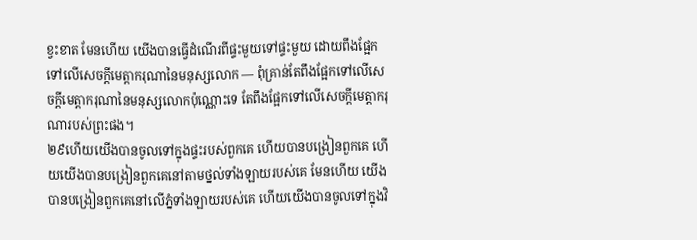ខ្វះខាត មែនហើយ យើងបានធ្វើដំណើរពីផ្ទះមួយទៅផ្ទះមួយ ដោយពឹងផ្អែកទៅលើសេចក្ដីមេត្តាករុណានៃមនុស្សលោក — ពុំគ្រាន់តែពឹងផ្អែកទៅលើសេចក្ដីមេត្តាករុណានៃមនុស្សលោកប៉ុណ្ណោះទេ តែពឹងផ្អែកទៅលើសេចក្ដីមេត្តាករុណារបស់ព្រះផង។
២៩ហើយយើងបានចូលទៅក្នុងផ្ទះរបស់ពួកគេ ហើយបានបង្រៀនពួកគេ ហើយយើងបានបង្រៀនពួកគេនៅតាមថ្នល់ទាំងឡាយរបស់គេ មែនហើយ យើងបានបង្រៀនពួកគេនៅលើភ្នំទាំងឡាយរបស់គេ ហើយយើងបានចូលទៅក្នុងវិ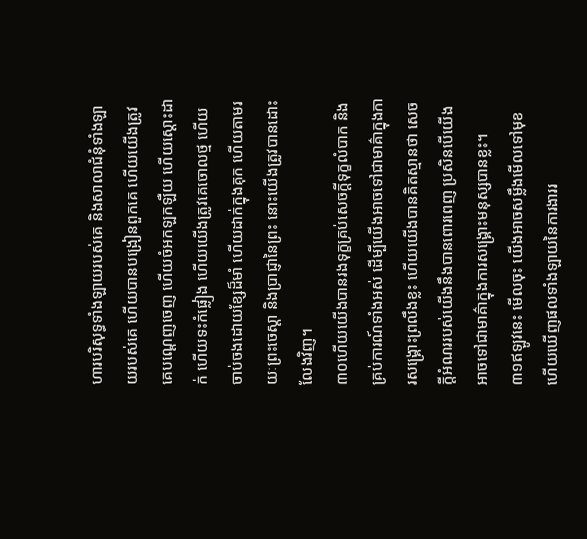ហារបរិសុទ្ធទាំងឡាយរបស់គេ និងសាលាជំនុំទាំងឡាយរបស់គេ ហើយបានបង្រៀនពួកគេ ហើយយើងត្រូវគេបណ្ដេញចេញ ហើយចំអកឡកឡឺយ ហើយស្ដោះដាក់ ហើយទះកំផ្លៀង ហើយយើងត្រូវគេចោលថ្ម ហើយចាប់ចងដោយខ្សែដ៏មាំ ហើយដាក់ក្នុងគុក ហើយតាមរយៈព្រះចេស្ដា និងប្រាជ្ញានៃព្រះ នោះយើងត្រូវបានដោះលែងវិញ។
៣០ហើយយើងបានរងទុក្ខគ្រប់សេចក្ដីទុក្ខលំបាក និងគ្រប់ការណ៍ទាំងអស់ ដើម្បីយើងអាចទៅជាមាគ៌ាក្នុងការសង្គ្រោះព្រលឹងខ្លះ ហើយយើងបានគិតស្មានថា សេចក្ដីអំណររបស់យើងនឹងបានពោរពេញ ប្រសិនបើយើងអាចទៅជាមាគ៌ាក្នុងការសង្គ្រោះមនុស្សបានខ្លះ។
៣១ឥឡូវនេះ មើលចុះ យើងអាចសម្លឹងមើលទៅមុខ ហើយឃើញផលទាំងឡាយនៃការងាររ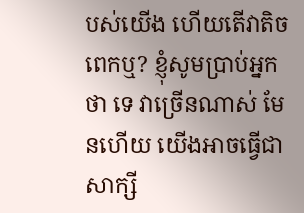បស់យើង ហើយតើវាតិចពេកឬ? ខ្ញុំសូមប្រាប់អ្នកថា ទេ វាច្រើនណាស់ មែនហើយ យើងអាចធ្វើជាសាក្សី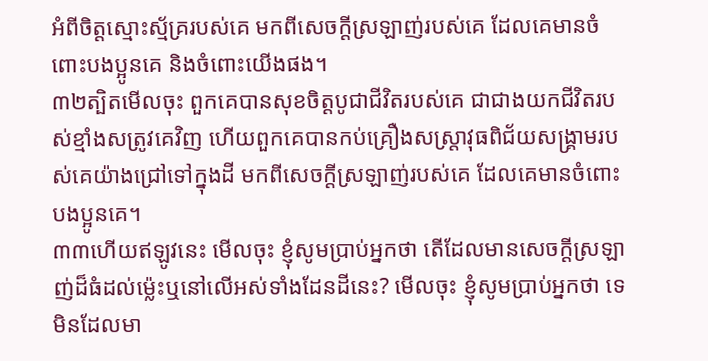អំពីចិត្តស្មោះស្ម័គ្ររបស់គេ មកពីសេចក្ដីស្រឡាញ់របស់គេ ដែលគេមានចំពោះបងប្អូនគេ និងចំពោះយើងផង។
៣២ត្បិតមើលចុះ ពួកគេបានសុខចិត្តបូជាជីវិតរបស់គេ ជាជាងយកជីវិតរបស់ខ្មាំងសត្រូវគេវិញ ហើយពួកគេបានកប់គ្រឿងសស្ត្រាវុធពិជ័យសង្គ្រាមរបស់គេយ៉ាងជ្រៅទៅក្នុងដី មកពីសេចក្ដីស្រឡាញ់របស់គេ ដែលគេមានចំពោះបងប្អូនគេ។
៣៣ហើយឥឡូវនេះ មើលចុះ ខ្ញុំសូមប្រាប់អ្នកថា តើដែលមានសេចក្ដីស្រឡាញ់ដ៏ធំដល់ម្ល៉េះឬនៅលើអស់ទាំងដែនដីនេះ? មើលចុះ ខ្ញុំសូមប្រាប់អ្នកថា ទេ មិនដែលមា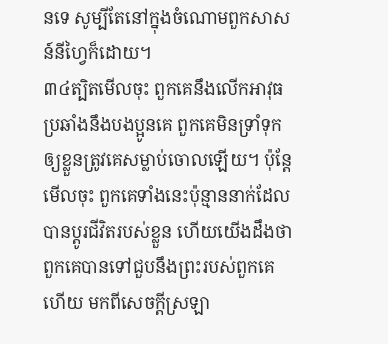នទេ សូម្បីតែនៅក្នុងចំណោមពួកសាសន៍នីហ្វៃក៏ដោយ។
៣៤ត្បិតមើលចុះ ពួកគេនឹងលើកអាវុធប្រឆាំងនឹងបងប្អូនគេ ពួកគេមិនទ្រាំទុកឲ្យខ្លួនត្រូវគេសម្លាប់ចោលឡើយ។ ប៉ុន្តែមើលចុះ ពួកគេទាំងនេះប៉ុន្មាននាក់ដែលបានប្ដូរជីវិតរបស់ខ្លួន ហើយយើងដឹងថា ពួកគេបានទៅជួបនឹងព្រះរបស់ពួកគេហើយ មកពីសេចក្ដីស្រឡា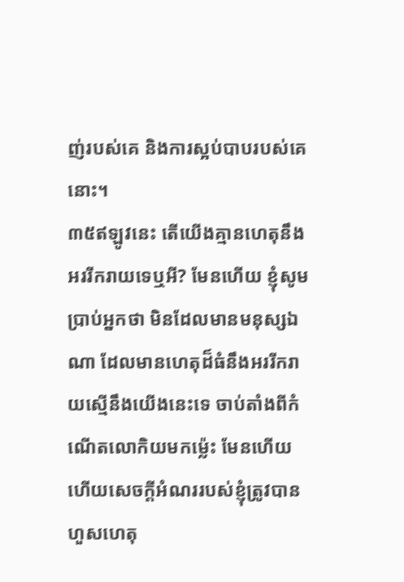ញ់របស់គេ និងការស្អប់បាបរបស់គេនោះ។
៣៥ឥឡូវនេះ តើយើងគ្មានហេតុនឹងអររីករាយទេឬអី? មែនហើយ ខ្ញុំសូមប្រាប់អ្នកថា មិនដែលមានមនុស្សឯណា ដែលមានហេតុដ៏ធំនឹងអររីករាយស្មើនឹងយើងនេះទេ ចាប់តាំងពីកំណើតលោកិយមកម្ល៉េះ មែនហើយ ហើយសេចក្ដីអំណររបស់ខ្ញុំត្រូវបានហួសហេតុ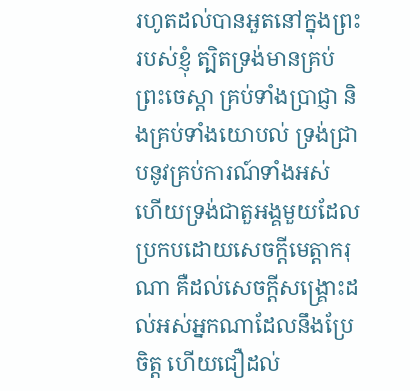រហូតដល់បានអួតនៅក្នុងព្រះរបស់ខ្ញុំ ត្បិតទ្រង់មានគ្រប់ព្រះចេស្ដា គ្រប់ទាំងប្រាជ្ញា និងគ្រប់ទាំងយោបល់ ទ្រង់ជ្រាបនូវគ្រប់ការណ៍ទាំងអស់ ហើយទ្រង់ជាតួអង្គមួយដែលប្រកបដោយសេចក្ដីមេត្តាករុណា គឺដល់សេចក្ដីសង្គ្រោះដល់អស់អ្នកណាដែលនឹងប្រែចិត្ត ហើយជឿដល់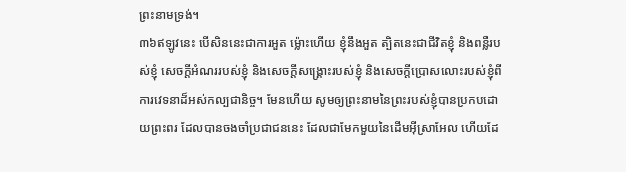ព្រះនាមទ្រង់។
៣៦ឥឡូវនេះ បើសិននេះជាការអួត ម្ល៉ោះហើយ ខ្ញុំនឹងអួត ត្បិតនេះជាជីវិតខ្ញុំ និងពន្លឺរបស់ខ្ញុំ សេចក្ដីអំណររបស់ខ្ញុំ និងសេចក្ដីសង្គ្រោះរបស់ខ្ញុំ និងសេចក្ដីប្រោសលោះរបស់ខ្ញុំពីការវេទនាដ៏អស់កល្បជានិច្ច។ មែនហើយ សូមឲ្យព្រះនាមនៃព្រះរបស់ខ្ញុំបានប្រកបដោយព្រះពរ ដែលបានចងចាំប្រជាជននេះ ដែលជាមែកមួយនៃដើមអ៊ីស្រាអែល ហើយដែ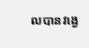លបានវង្វេ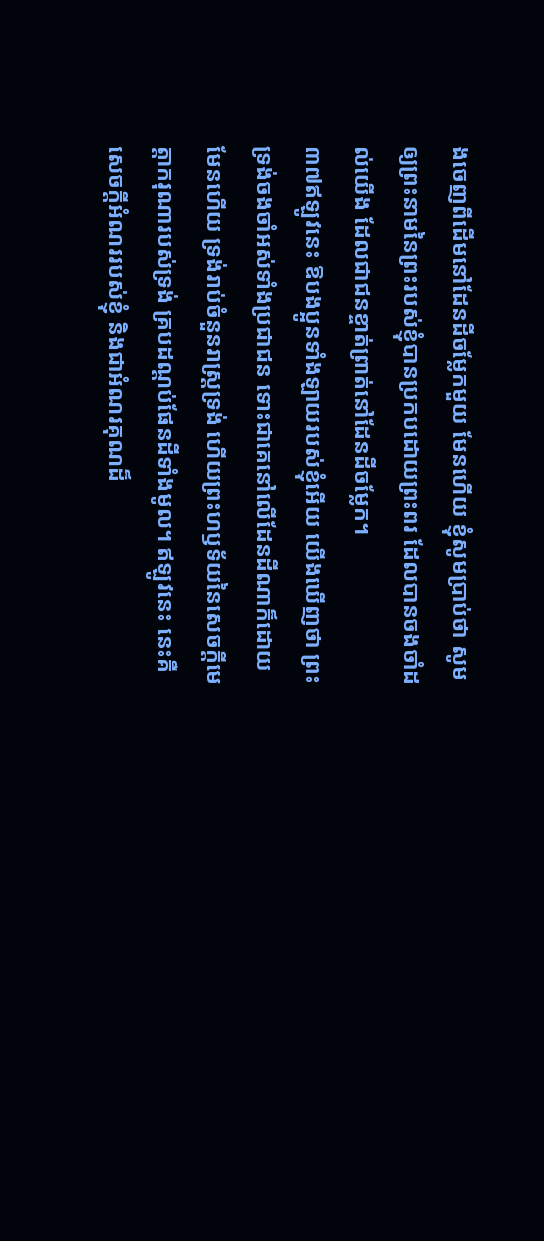ងចេញពីដើមនៅដែនដីចម្លែកមួយ មែនហើយ ខ្ញុំសូមប្រាប់ថា សូមឲ្យព្រះនាមនៃព្រះរបស់ខ្ញុំបានប្រកបដោយព្រះពរ ដែលបានចងចាំដល់យើង ដែលជាជនខ្ចាត់ព្រាត់នៅដែនដីចម្លែក។
៣៧ឥឡូវនេះ ឱបងប្អូនទាំងឡាយរបស់ខ្ញុំអើយ យើងឃើញថា ព្រះទ្រង់ចងចាំអស់ទាំងប្រជាជន ទោះជាគេនៅលើដែនដីណាក៏ដោយ មែនហើយ ទ្រង់រាប់ចំនួនរាស្ត្រទ្រង់ ហើយព្រះហឫទ័យនៃសេចក្ដីមេត្តាករុណារបស់ទ្រង់ គ្របដណ្ដប់ផែនដីទាំងមូល។ ឥឡូវនេះ នេះគឺសេចក្ដីអំណររបស់ខ្ញុំ និងជាអំណរគុណដ៏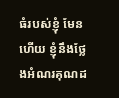ធំរបស់ខ្ញុំ មែនហើយ ខ្ញុំនឹងថ្លែងអំណរគុណដ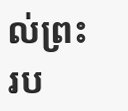ល់ព្រះរប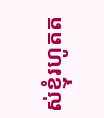ស់ខ្ញុំរហូតត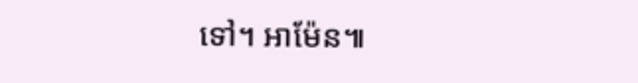ទៅ។ អាម៉ែន៕